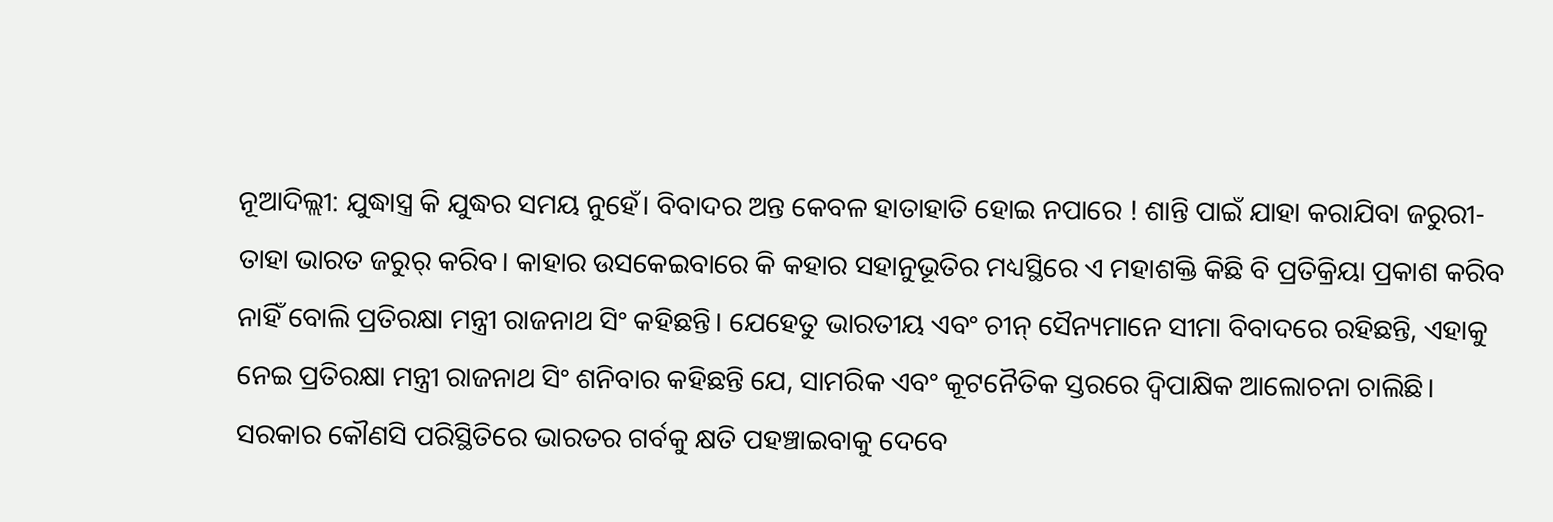ନୂଆଦିଲ୍ଲୀ: ଯୁଦ୍ଧାସ୍ତ୍ର କି ଯୁଦ୍ଧର ସମୟ ନୁହେଁ। ବିବାଦର ଅନ୍ତ କେବଳ ହାତାହାତି ହୋଇ ନପାରେ ! ଶାନ୍ତି ପାଇଁ ଯାହା କରାଯିବା ଜରୁରୀ-ତାହା ଭାରତ ଜରୁର୍ କରିବ। କାହାର ଉସକେଇବାରେ କି କହାର ସହାନୁଭୂତିର ମଧ୍ୟସ୍ଥିରେ ଏ ମହାଶକ୍ତି କିଛି ବି ପ୍ରତିକ୍ରିୟା ପ୍ରକାଶ କରିବ ନାହିଁ ବୋଲି ପ୍ରତିରକ୍ଷା ମନ୍ତ୍ରୀ ରାଜନାଥ ସିଂ କହିଛନ୍ତି। ଯେହେତୁ ଭାରତୀୟ ଏବଂ ଚୀନ୍ ସୈନ୍ୟମାନେ ସୀମା ବିବାଦରେ ରହିଛନ୍ତି, ଏହାକୁ ନେଇ ପ୍ରତିରକ୍ଷା ମନ୍ତ୍ରୀ ରାଜନାଥ ସିଂ ଶନିବାର କହିଛନ୍ତି ଯେ, ସାମରିକ ଏବଂ କୂଟନୈତିକ ସ୍ତରରେ ଦ୍ୱିପାକ୍ଷିକ ଆଲୋଚନା ଚାଲିଛି। ସରକାର କୌଣସି ପରିସ୍ଥିତିରେ ଭାରତର ଗର୍ବକୁ କ୍ଷତି ପହଞ୍ଚାଇବାକୁ ଦେବେ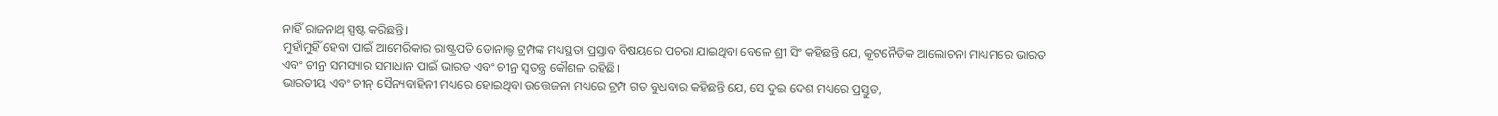ନାହିଁ ରାଜନାଥ୍ ସ୍ପଷ୍ଟ କରିଛନ୍ତି।
ମୁହାଁମୁହିଁ ହେବା ପାଇଁ ଆମେରିକାର ରାଷ୍ଟ୍ରପତି ଡୋନାଲ୍ଡ ଟ୍ରମ୍ପଙ୍କ ମଧ୍ୟସ୍ଥତା ପ୍ରସ୍ତାବ ବିଷୟରେ ପଚରା ଯାଇଥିବା ବେଳେ ଶ୍ରୀ ସିଂ କହିଛନ୍ତି ଯେ, କୂଟନୈତିକ ଆଲୋଚନା ମାଧ୍ୟମରେ ଭାରତ ଏବଂ ଚୀନ୍ର ସମସ୍ୟାର ସମାଧାନ ପାଇଁ ଭାରତ ଏବଂ ଚୀନ୍ର ସ୍ଵତନ୍ତ୍ର କୌଶଳ ରହିଛି।
ଭାରତୀୟ ଏବଂ ଚୀନ୍ ସୈନ୍ୟବାହିନୀ ମଧ୍ୟରେ ହୋଇଥିବା ଉତ୍ତେଜନା ମଧ୍ୟରେ ଟ୍ରମ୍ପ ଗତ ବୁଧବାର କହିଛନ୍ତି ଯେ, ସେ ଦୁଇ ଦେଶ ମଧ୍ୟରେ ପ୍ରସ୍ତୁତ,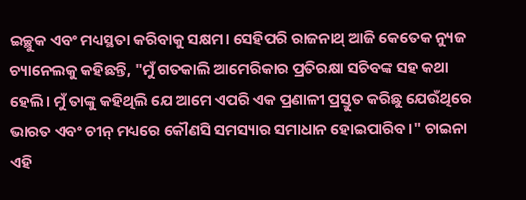ଇଚ୍ଛୁକ ଏବଂ ମଧ୍ୟସ୍ଥତା କରିବାକୁ ସକ୍ଷମ। ସେହିପରି ରାଜନାଥ୍ ଆଜି କେତେକ ନ୍ୟୁଜ ଚ୍ୟାନେଲକୁ କହିଛନ୍ତି, "ମୁଁ ଗତକାଲି ଆମେରିକାର ପ୍ରତିରକ୍ଷା ସଚିବଙ୍କ ସହ କଥା ହେଲି। ମୁଁ ତାଙ୍କୁ କହିଥିଲି ଯେ ଆମେ ଏପରି ଏକ ପ୍ରଣାଳୀ ପ୍ରସ୍ତୁତ କରିଛୁ ଯେଉଁଥିରେ ଭାରତ ଏବଂ ଚୀନ୍ ମଧ୍ୟରେ କୌଣସି ସମସ୍ୟାର ସମାଧାନ ହୋଇପାରିବ।" ଚାଇନା ଏହି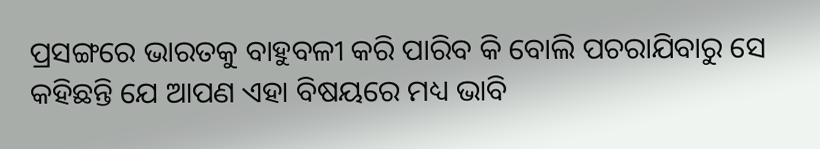ପ୍ରସଙ୍ଗରେ ଭାରତକୁ ବାହୁବଳୀ କରି ପାରିବ କି ବୋଲି ପଚରାଯିବାରୁ ସେ କହିଛନ୍ତି ଯେ ଆପଣ ଏହା ବିଷୟରେ ମଧ୍ୟ ଭାବି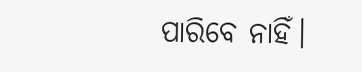ପାରିବେ ନାହିଁ।